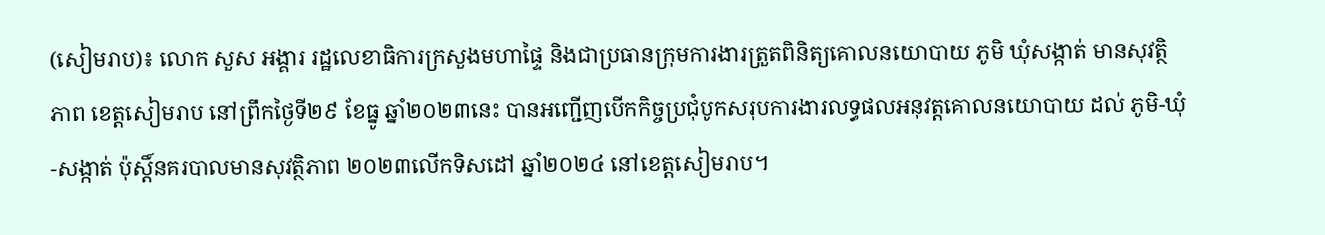(សៀមរាប)៖ លោក សួស អង្គារ រដ្ឋលេខាធិការក្រសួងមហាផ្ទៃ និងជាប្រធានក្រុមការងារត្រួតពិនិត្យគោលនយោបាយ ភូមិ ឃុំសង្កាត់ មានសុវត្ថិភាព ខេត្តសៀមរាប នៅព្រឹកថ្ងៃទី២៩ ខែធ្នូ ឆ្នាំ២០២៣នេះ បានអញ្ជើញបើកកិច្ចប្រជុំបូកសរុបការងារលទ្ធផលអនុវត្តគោលនយោបាយ ដល់ ភូមិ-ឃុំ-សង្កាត់ ប៉ុស្តិ៍នគរបាលមានសុវត្ថិភាព ២០២៣លើកទិសដៅ ឆ្នាំ២០២៤ នៅខេត្តសៀមរាប។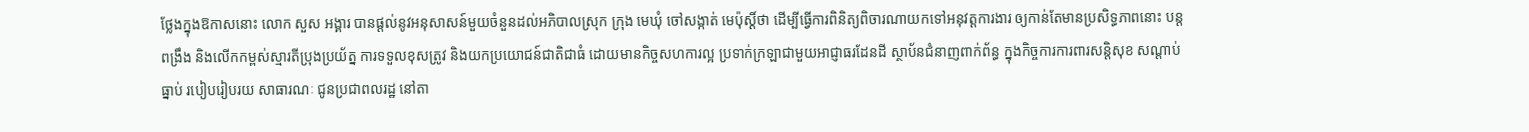ថ្លែងក្នុងឱកាសនោះ លោក សួស អង្គារ បានផ្តល់នូវអនុសាសន៍មួយចំនួនដល់អភិបាលស្រុក ក្រុង មេឃុំ ចៅសង្កាត់ មេប៉ុស្តិ៍ថា ដើម្បីធ្វើការពិនិត្យពិចារណាយកទៅអនុវត្តការងារ ឲ្យកាន់តែមានប្រសិទ្ធភាពនោះ បន្តពង្រឹង និងលើកកម្ពស់ស្មារតីប្រុងប្រយ័ត្ន ការទទួលខុសត្រូវ និងយកប្រយោជន៍ជាតិជាធំ ដោយមានកិច្ចសហការល្អ ប្រទាក់ក្រឡាជាមួយអាជ្ញាធរដែនដី ស្ថាប័នជំនាញពាក់ព័ន្ធ ក្នុងកិច្ចការការពារសន្ដិសុខ សណ្ដាប់ធ្នាប់ របៀបរៀបរយ សាធារណៈ ជូនប្រជាពលរដ្ឋ នៅតា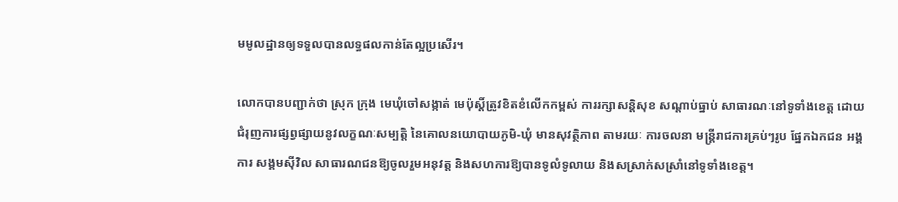មមូលដ្ឋានឲ្យទទួលបានលទ្ធផលកាន់តែល្អប្រសើរ។

លោកបានបញ្ជាក់ថា ស្រុក ក្រុង មេឃុំចៅសង្កាត់ មេប៉ុស្តិ៍ត្រូវខិតខំលើកកម្ពស់ ការរក្សាសន្តិសុខ សណ្តាប់ធ្នាប់ សាធារណៈនៅទូទាំងខេត្ត ដោយជំរុញការផ្សព្វផ្សាយនូវលក្ខណៈសម្បត្តិ នៃគោលនយោបាយភូមិ-ឃុំ មានសុវត្ថិភាព តាមរយៈ ការចលនា មន្រ្តីរាជការគ្រប់ៗរូប ផ្នែកឯកជន អង្គការ សង្គមស៊ីវិល សាធារណជនឱ្យចូលរួមអនុវត្ត និងសហការឱ្យបានទូលំទូលាយ និងសស្រាក់សស្រាំនៅទូទាំងខេត្ត។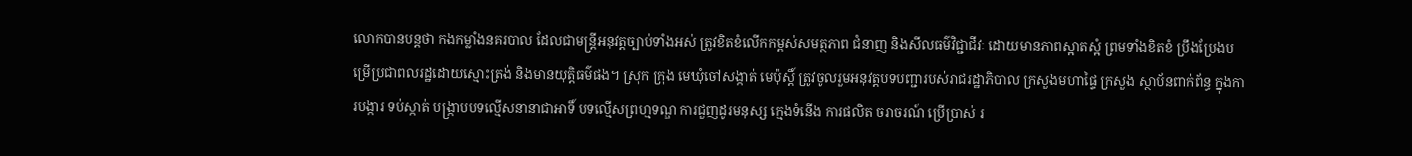លោកបានបន្តថា កងកម្លាំងនគរបាល ដែលជាមន្រ្តីអនុវត្តច្បាប់ទាំងអស់ ត្រូវខិតខំលើកកម្ពស់សមត្ថភាព ជំនាញ និងសីលធម៌វិជ្ជាជីវៈ ដោយមានភាពស្អាតស្អំ ព្រមទាំងខិតខំ ប្រឹងប្រែងបម្រើប្រជាពលរដ្ឋដោយស្មោះត្រង់ និងមានយុត្តិធម៌ផង។ ស្រុក ក្រុង មេឃុំចៅសង្កាត់ មេប៉ុស្តិ៍ ត្រូវចូលរួមអនុវត្តបទបញ្ជារបស់រាជរដ្ឋាភិបាល ក្រសួងមហាផ្ទៃ ក្រសួង ស្ថាប័នពាក់ព័ន្ធ ក្នុងការបង្ការ ទប់ស្កាត់ បង្រ្កាបបទល្មើសនានាជាអាទិ៍ បទល្មើសព្រហ្មទណ្ឌ ការជួញដូរមនុស្ស ក្មេងទំនើង ការផលិត ចរាចរណ៍ ប្រើប្រាស់ រ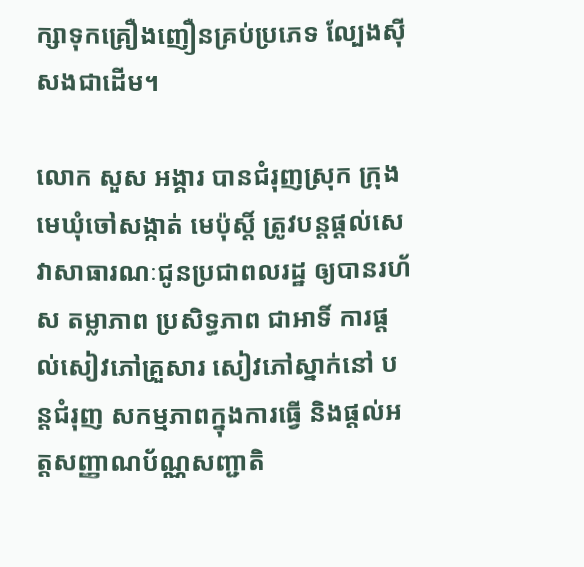ក្សាទុកគ្រឿងញឿនគ្រប់ប្រភេទ ល្បែងស៊ីសងជាដើម។

លោក សួស អង្គារ បានជំរុញស្រុក ក្រុង មេឃុំចៅសង្កាត់ មេប៉ុស្តិ៍ ត្រូវបន្តផ្តល់សេវាសាធារណៈជូនប្រជាពលរដ្ឋ ឲ្យបានរហ័ស តម្លាភាព ប្រសិទ្ធភាព ជាអាទិ៍ ការផ្តល់សៀវភៅគ្រួសារ សៀវភៅស្នាក់នៅ បន្តជំរុញ សកម្មភាពក្នុងការធ្វើ និងផ្តល់អត្តសញ្ញាណប័ណ្ណសញ្ជាតិ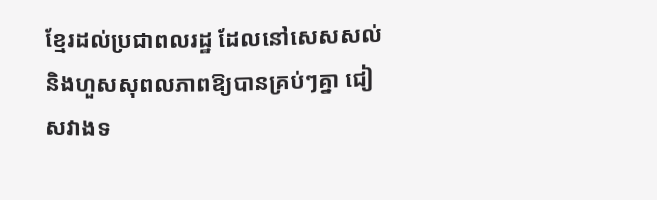ខ្មែរដល់ប្រជាពលរដ្ឋ ដែលនៅសេសសល់ និងហួសសុពលភាពឱ្យបានគ្រប់ៗគ្នា ជៀសវាងទ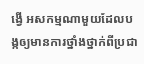ង្វើ អសកម្មណាមួយដែលបង្កឲ្យមានការថ្នាំងថ្នាក់ពីប្រជា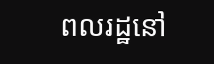ពលរដ្ឋនៅ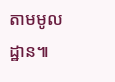តាមមូលដ្ឋាន៕